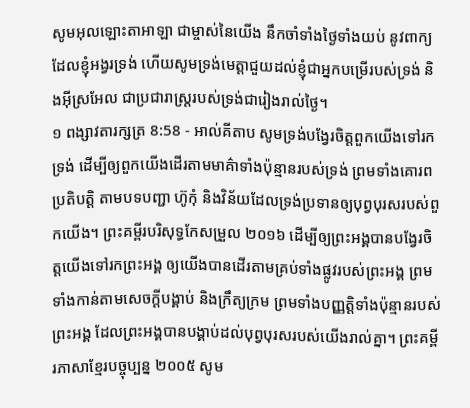សូមអុលឡោះតាអាឡា ជាម្ចាស់នៃយើង នឹកចាំទាំងថ្ងៃទាំងយប់ នូវពាក្យដែលខ្ញុំអង្វរទ្រង់ ហើយសូមទ្រង់មេត្តាជួយដល់ខ្ញុំជាអ្នកបម្រើរបស់ទ្រង់ និងអ៊ីស្រអែល ជាប្រជារាស្ត្ររបស់ទ្រង់ជារៀងរាល់ថ្ងៃ។
១ ពង្សាវតារក្សត្រ 8:58 - អាល់គីតាប សូមទ្រង់បង្វែរចិត្តពួកយើងទៅរកទ្រង់ ដើម្បីឲ្យពួកយើងដើរតាមមាគ៌ាទាំងប៉ុន្មានរបស់ទ្រង់ ព្រមទាំងគោរពប្រតិបត្តិ តាមបទបញ្ជា ហ៊ូកុំ និងវិន័យដែលទ្រង់ប្រទានឲ្យបុព្វបុរសរបស់ពួកយើង។ ព្រះគម្ពីរបរិសុទ្ធកែសម្រួល ២០១៦ ដើម្បីឲ្យព្រះអង្គបានបង្វែរចិត្តយើងទៅរកព្រះអង្គ ឲ្យយើងបានដើរតាមគ្រប់ទាំងផ្លូវរបស់ព្រះអង្គ ព្រមទាំងកាន់តាមសេចក្ដីបង្គាប់ និងក្រឹត្យក្រម ព្រមទាំងបញ្ញត្តិទាំងប៉ុន្មានរបស់ព្រះអង្គ ដែលព្រះអង្គបានបង្គាប់ដល់បុព្វបុរសរបស់យើងរាល់គ្នា។ ព្រះគម្ពីរភាសាខ្មែរបច្ចុប្បន្ន ២០០៥ សូម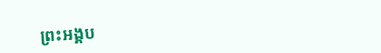ព្រះអង្គប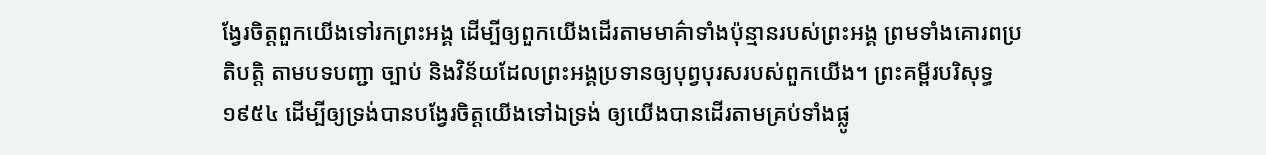ង្វែរចិត្តពួកយើងទៅរកព្រះអង្គ ដើម្បីឲ្យពួកយើងដើរតាមមាគ៌ាទាំងប៉ុន្មានរបស់ព្រះអង្គ ព្រមទាំងគោរពប្រតិបត្តិ តាមបទបញ្ជា ច្បាប់ និងវិន័យដែលព្រះអង្គប្រទានឲ្យបុព្វបុរសរបស់ពួកយើង។ ព្រះគម្ពីរបរិសុទ្ធ ១៩៥៤ ដើម្បីឲ្យទ្រង់បានបង្វែរចិត្តយើងទៅឯទ្រង់ ឲ្យយើងបានដើរតាមគ្រប់ទាំងផ្លូ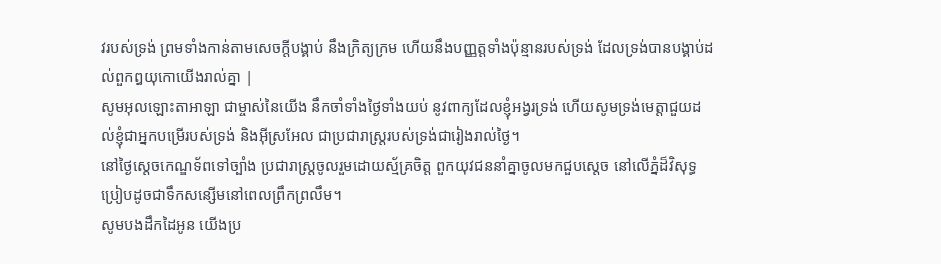វរបស់ទ្រង់ ព្រមទាំងកាន់តាមសេចក្ដីបង្គាប់ នឹងក្រិត្យក្រម ហើយនឹងបញ្ញត្តទាំងប៉ុន្មានរបស់ទ្រង់ ដែលទ្រង់បានបង្គាប់ដល់ពួកឰយុកោយើងរាល់គ្នា |
សូមអុលឡោះតាអាឡា ជាម្ចាស់នៃយើង នឹកចាំទាំងថ្ងៃទាំងយប់ នូវពាក្យដែលខ្ញុំអង្វរទ្រង់ ហើយសូមទ្រង់មេត្តាជួយដល់ខ្ញុំជាអ្នកបម្រើរបស់ទ្រង់ និងអ៊ីស្រអែល ជាប្រជារាស្ត្ររបស់ទ្រង់ជារៀងរាល់ថ្ងៃ។
នៅថ្ងៃស្តេចកេណ្ឌទ័ពទៅច្បាំង ប្រជារាស្ត្រចូលរួមដោយស្ម័គ្រចិត្ត ពួកយុវជននាំគ្នាចូលមកជួបស្តេច នៅលើភ្នំដ៏វិសុទ្ធ ប្រៀបដូចជាទឹកសន្សើមនៅពេលព្រឹកព្រលឹម។
សូមបងដឹកដៃអូន យើងប្រ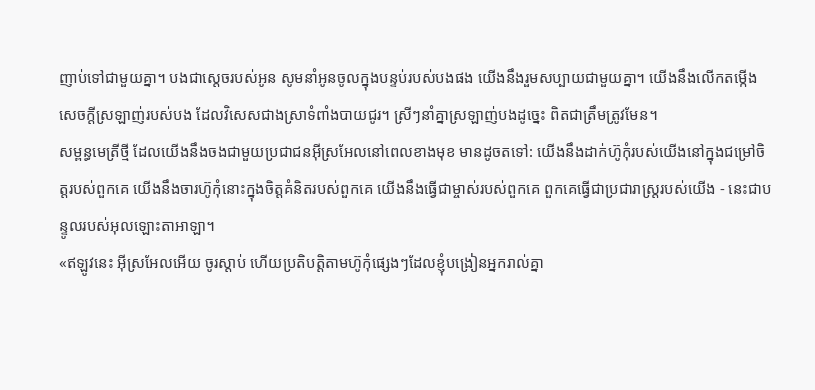ញាប់ទៅជាមួយគ្នា។ បងជាស្តេចរបស់អូន សូមនាំអូនចូលក្នុងបន្ទប់របស់បងផង យើងនឹងរួមសប្បាយជាមួយគ្នា។ យើងនឹងលើកតម្កើងសេចក្ដីស្រឡាញ់របស់បង ដែលវិសេសជាងស្រាទំពាំងបាយជូរ។ ស្រីៗនាំគ្នាស្រឡាញ់បងដូច្នេះ ពិតជាត្រឹមត្រូវមែន។
សម្ពន្ធមេត្រីថ្មី ដែលយើងនឹងចងជាមួយប្រជាជនអ៊ីស្រអែលនៅពេលខាងមុខ មានដូចតទៅ: យើងនឹងដាក់ហ៊ូកុំរបស់យើងនៅក្នុងជម្រៅចិត្តរបស់ពួកគេ យើងនឹងចារហ៊ូកុំនោះក្នុងចិត្តគំនិតរបស់ពួកគេ យើងនឹងធ្វើជាម្ចាស់របស់ពួកគេ ពួកគេធ្វើជាប្រជារាស្ត្ររបស់យើង - នេះជាបន្ទូលរបស់អុលឡោះតាអាឡា។
«ឥឡូវនេះ អ៊ីស្រអែលអើយ ចូរស្តាប់ ហើយប្រតិបត្តិតាមហ៊ូកុំផ្សេងៗដែលខ្ញុំបង្រៀនអ្នករាល់គ្នា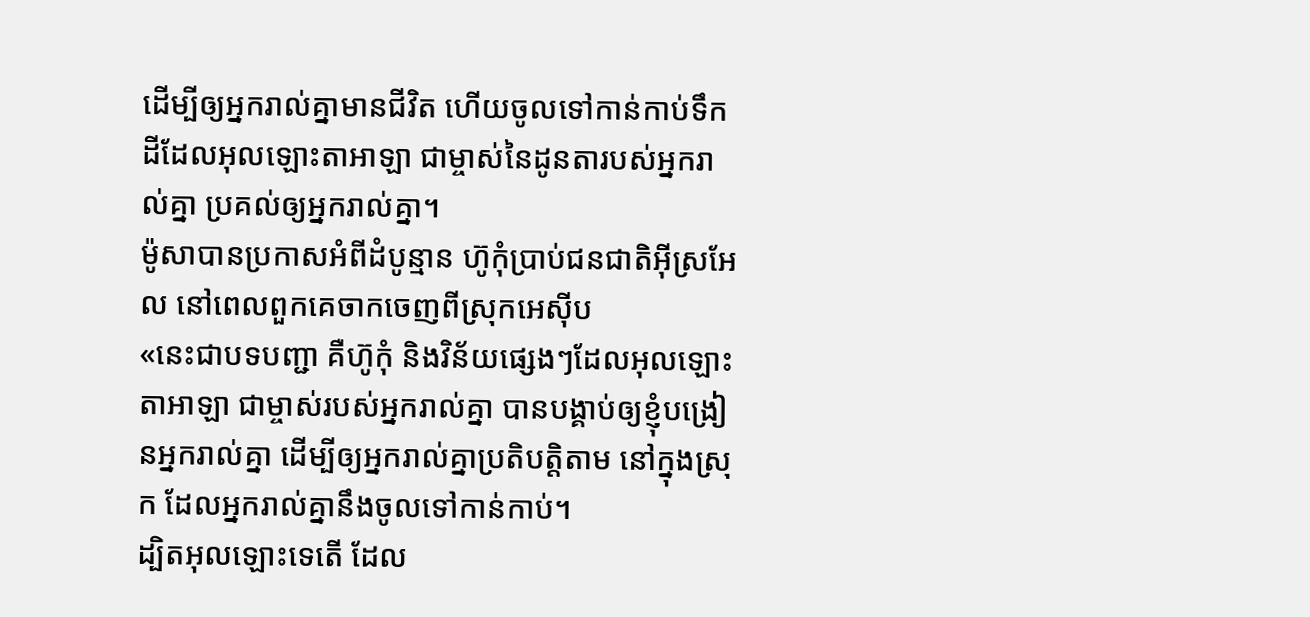ដើម្បីឲ្យអ្នករាល់គ្នាមានជីវិត ហើយចូលទៅកាន់កាប់ទឹកដីដែលអុលឡោះតាអាឡា ជាម្ចាស់នៃដូនតារបស់អ្នករាល់គ្នា ប្រគល់ឲ្យអ្នករាល់គ្នា។
ម៉ូសាបានប្រកាសអំពីដំបូន្មាន ហ៊ូកុំប្រាប់ជនជាតិអ៊ីស្រអែល នៅពេលពួកគេចាកចេញពីស្រុកអេស៊ីប
«នេះជាបទបញ្ជា គឺហ៊ូកុំ និងវិន័យផ្សេងៗដែលអុលឡោះតាអាឡា ជាម្ចាស់របស់អ្នករាល់គ្នា បានបង្គាប់ឲ្យខ្ញុំបង្រៀនអ្នករាល់គ្នា ដើម្បីឲ្យអ្នករាល់គ្នាប្រតិបត្តិតាម នៅក្នុងស្រុក ដែលអ្នករាល់គ្នានឹងចូលទៅកាន់កាប់។
ដ្បិតអុលឡោះទេតើ ដែល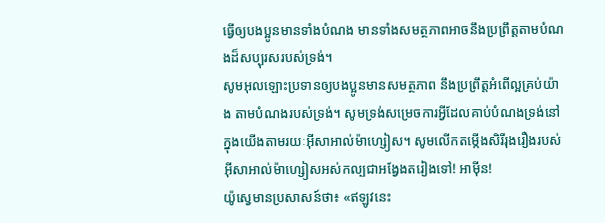ធ្វើឲ្យបងប្អូនមានទាំងបំណង មានទាំងសមត្ថភាពអាចនឹងប្រព្រឹត្ដតាមបំណងដ៏សប្បុរសរបស់ទ្រង់។
សូមអុលឡោះប្រទានឲ្យបងប្អូនមានសមត្ថភាព នឹងប្រព្រឹត្ដអំពើល្អគ្រប់យ៉ាង តាមបំណងរបស់ទ្រង់។ សូមទ្រង់សម្រេចការអ្វីដែលគាប់បំណងទ្រង់នៅក្នុងយើងតាមរយៈអ៊ីសាអាល់ម៉ាហ្សៀស។ សូមលើកតម្កើងសិរីរុងរឿងរបស់អ៊ីសាអាល់ម៉ាហ្សៀសអស់កល្បជាអង្វែងតរៀងទៅ! អាម៉ីន!
យ៉ូស្វេមានប្រសាសន៍ថា៖ «ឥឡូវនេះ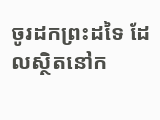ចូរដកព្រះដទៃ ដែលស្ថិតនៅក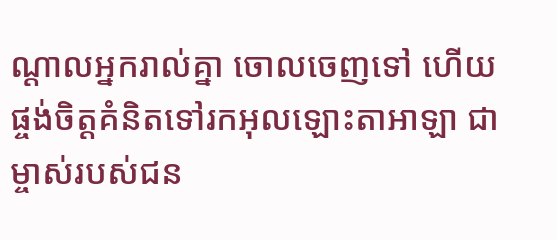ណ្តាលអ្នករាល់គ្នា ចោលចេញទៅ ហើយផ្ចង់ចិត្តគំនិតទៅរកអុលឡោះតាអាឡា ជាម្ចាស់របស់ជន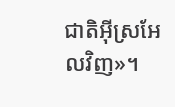ជាតិអ៊ីស្រអែលវិញ»។